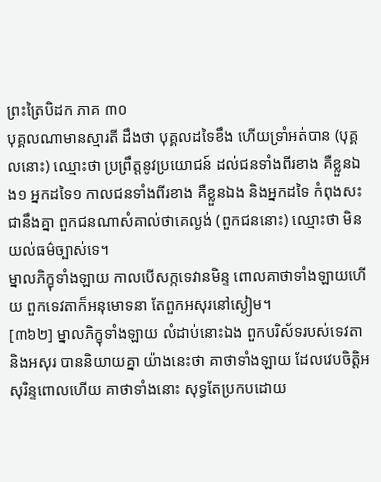ព្រះត្រៃបិដក ភាគ ៣០
បុគ្គលណាមានស្មារតី ដឹងថា បុគ្គលដទៃខឹង ហើយទ្រាំអត់បាន (បុគ្គលនោះ) ឈ្មោះថា ប្រព្រឹត្តនូវប្រយោជន៍ ដល់ជនទាំងពីរខាង គឺខ្លួនឯង១ អ្នកដទៃ១ កាលជនទាំងពីរខាង គឺខ្លួនឯង និងអ្នកដទៃ កំពុងសះជានឹងគ្នា ពួកជនណាសំគាល់ថាគេល្ងង់ (ពួកជននោះ) ឈ្មោះថា មិនយល់ធម៌ច្បាស់ទេ។
ម្នាលភិក្ខុទាំងឡាយ កាលបើសក្កទេវានមិន្ទ ពោលគាថាទាំងឡាយហើយ ពួកទេវតាក៏អនុមោទនា តែពួកអសុរនៅស្ងៀម។
[៣៦២] ម្នាលភិក្ខុទាំងឡាយ លំដាប់នោះឯង ពួកបរិស័ទរបស់ទេវតា និងអសុរ បាននិយាយគ្នា យ៉ាងនេះថា គាថាទាំងឡាយ ដែលវេបចិត្តិអសុរិន្ទពោលហើយ គាថាទាំងនោះ សុទ្ធតែប្រកបដោយ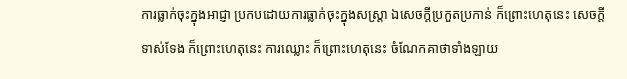ការធ្លាក់ចុះក្នុងអាជ្ញា ប្រកបដោយការធ្លាក់ចុះក្នុងសស្ត្រា ឯសេចក្តីប្រកួតប្រកាន់ ក៏ព្រោះហេតុនេះ សេចក្តីទាស់ទែង ក៏ព្រោះហេតុនេះ ការឈ្លោះ ក៏ព្រោះហេតុនេះ ចំណែកគាថាទាំងឡាយ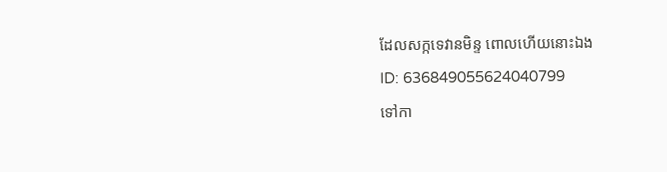ដែលសក្កទេវានមិន្ទ ពោលហើយនោះឯង
ID: 636849055624040799
ទៅកា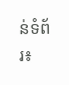ន់ទំព័រ៖